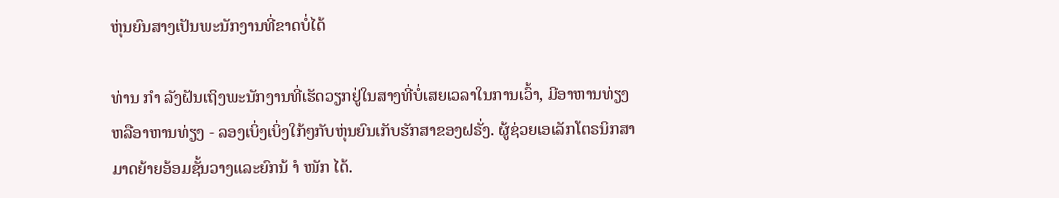ຫຸ່ນຍົນສາງເປັນພະນັກງານທີ່ຂາດບໍ່ໄດ້

ທ່ານ ກຳ ລັງຝັນເຖິງພະນັກງານທີ່ເຮັດວຽກຢູ່ໃນສາງທີ່ບໍ່ເສຍເວລາໃນການເວົ້າ, ມີອາຫານທ່ຽງຫລືອາຫານທ່ຽງ - ລອງເບິ່ງເບິ່ງໃກ້ໆກັບຫຸ່ນຍົນເກັບຮັກສາຂອງຝຣັ່ງ. ຜູ້ຊ່ວຍເອເລັກໂຕຣນິກສາມາດຍ້າຍອ້ອມຊັ້ນວາງແລະຍົກນ້ ຳ ໜັກ ໄດ້.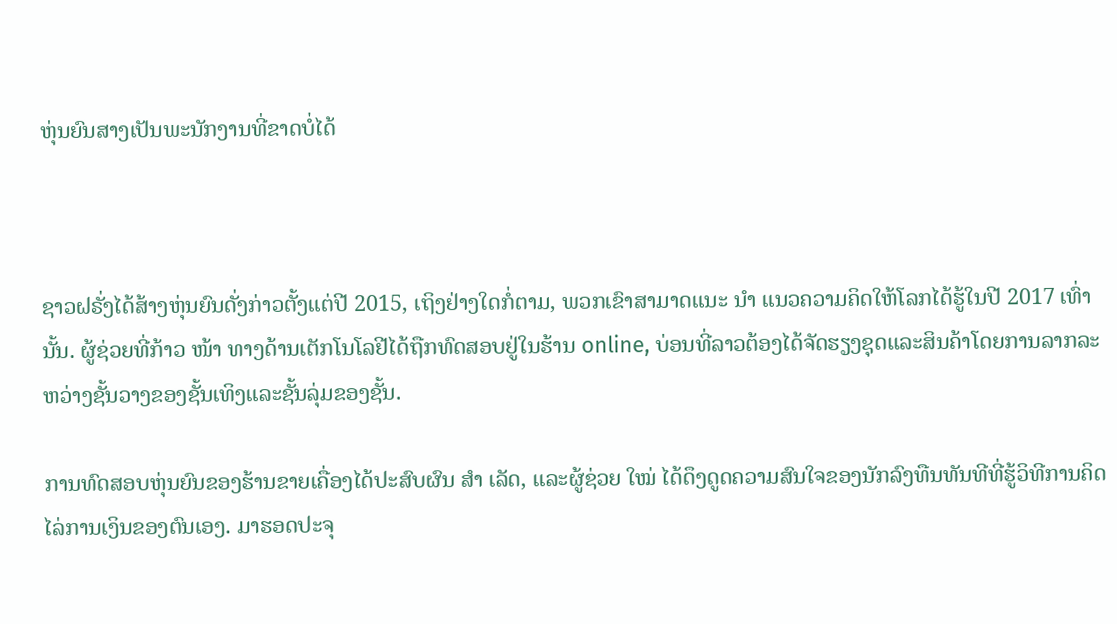ຫຸ່ນຍົນສາງເປັນພະນັກງານທີ່ຂາດບໍ່ໄດ້



ຊາວຝຣັ່ງໄດ້ສ້າງຫຸ່ນຍົນດັ່ງກ່າວຕັ້ງແຕ່ປີ 2015, ເຖິງຢ່າງໃດກໍ່ຕາມ, ພວກເຂົາສາມາດແນະ ນຳ ແນວຄວາມຄິດໃຫ້ໂລກໄດ້ຮູ້ໃນປີ 2017 ເທົ່ານັ້ນ. ຜູ້ຊ່ວຍທີ່ກ້າວ ໜ້າ ທາງດ້ານເຕັກໂນໂລຢີໄດ້ຖືກທົດສອບຢູ່ໃນຮ້ານ online, ບ່ອນທີ່ລາວຕ້ອງໄດ້ຈັດຮຽງຊຸດແລະສິນຄ້າໂດຍການລາກລະຫວ່າງຊັ້ນວາງຂອງຊັ້ນເທິງແລະຊັ້ນລຸ່ມຂອງຊັ້ນ.

ການທົດສອບຫຸ່ນຍົນຂອງຮ້ານຂາຍເຄື່ອງໄດ້ປະສົບຜົນ ສຳ ເລັດ, ແລະຜູ້ຊ່ວຍ ໃໝ່ ໄດ້ດຶງດູດຄວາມສົນໃຈຂອງນັກລົງທືນທັນທີທີ່ຮູ້ວິທີການຄິດໄລ່ການເງິນຂອງຕົນເອງ. ມາຮອດປະຈຸ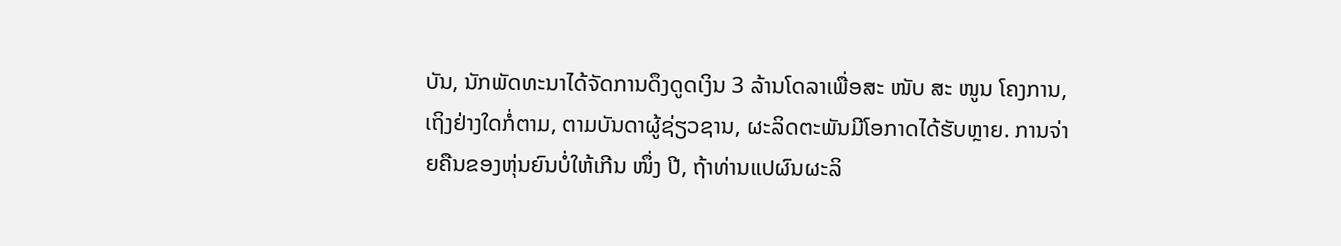ບັນ, ນັກພັດທະນາໄດ້ຈັດການດຶງດູດເງິນ 3 ລ້ານໂດລາເພື່ອສະ ໜັບ ສະ ໜູນ ໂຄງການ, ເຖິງຢ່າງໃດກໍ່ຕາມ, ຕາມບັນດາຜູ້ຊ່ຽວຊານ, ຜະລິດຕະພັນມີໂອກາດໄດ້ຮັບຫຼາຍ. ການຈ່າຍຄືນຂອງຫຸ່ນຍົນບໍ່ໃຫ້ເກີນ ໜຶ່ງ ປີ, ຖ້າທ່ານແປຜົນຜະລິ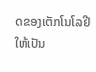ດຂອງເຕັກໂນໂລຢີໃຫ້ເປັນ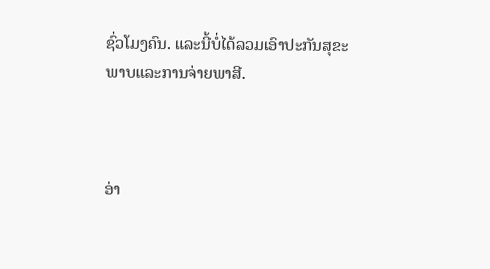ຊົ່ວໂມງຄົນ. ແລະນີ້ບໍ່ໄດ້ລວມເອົາປະກັນສຸຂະພາບແລະການຈ່າຍພາສີ.



ອ່າ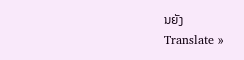ນຍັງ
Translate »